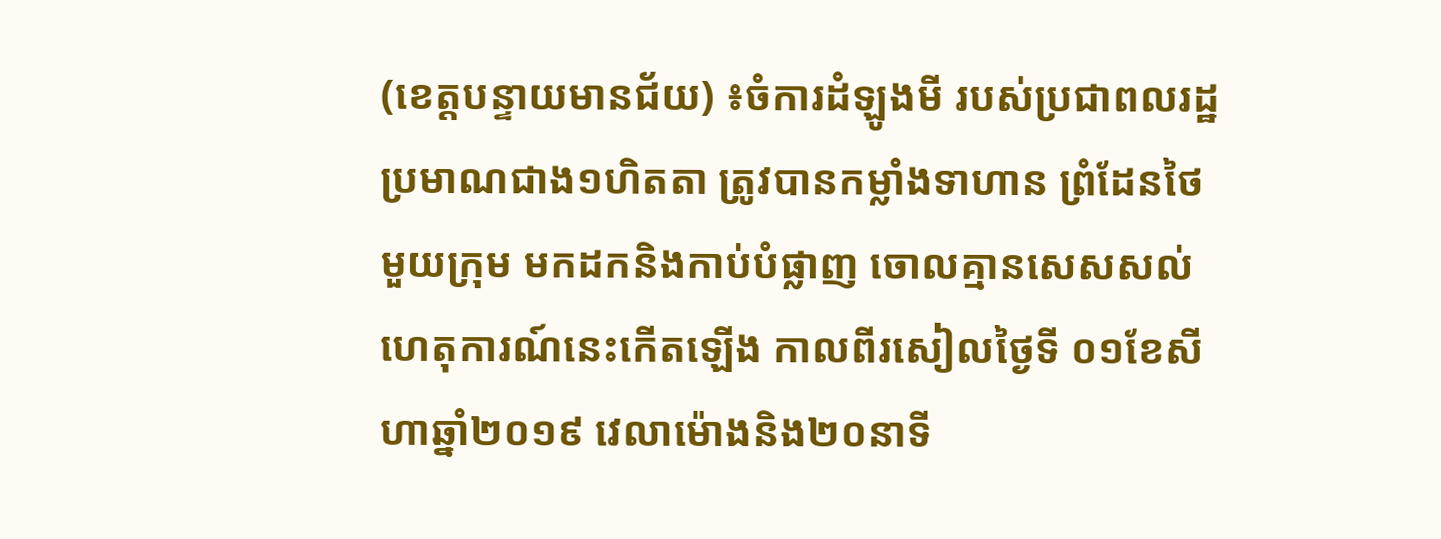(ខេត្តបន្ទាយមានជ័យ) ៖ចំការដំឡូងមី របស់ប្រជាពលរដ្ឋ ប្រមាណជាង១ហិតតា ត្រូវបានកម្លាំងទាហាន ព្រំដែនថៃមួយក្រុម មកដកនិងកាប់បំផ្លាញ ចោលគ្មានសេសសល់ ហេតុការណ៍នេះកើតឡើង កាលពីរសៀលថ្ងៃទី ០១ខែសីហាឆ្នាំ២០១៩ វេលាម៉ោងនិង២០នាទី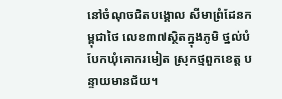នៅចំណុចជិតបង្គោល សីមាព្រំដែនកម្ពុជាថៃ លេខ៣៧ស្ថិតក្នុងភូមិ ថ្នល់បំបែកឃុំគោករមៀត ស្រុកថ្មពួកខេត្ត បន្ទាយមានជ័យ។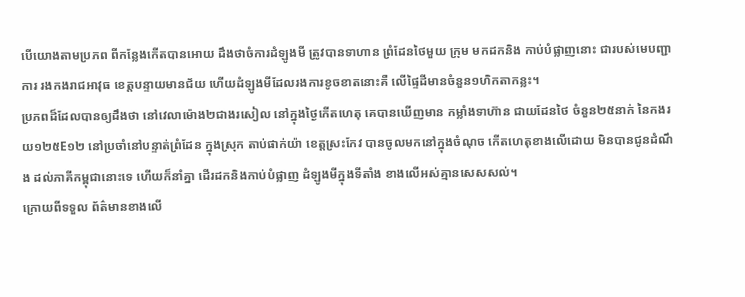បើយោងតាមប្រភព ពីកន្លែងកើតបានអោយ ដឹងថាចំការដំឡូងមី ត្រូវបានទាហាន ព្រំដែនថៃមួយ ក្រុម មកដកនិង កាប់បំផ្លាញនោះ ជារបស់មេបញ្ជាការ រងកងរាជអាវុធ ខេត្តបន្ទាយមានជ័យ ហើយដំឡូងមីដែលរងការខូចខាតនោះគឺ លើផ្ទៃដីមានចំនួន១ហិកតាកន្លះ។
ប្រភពដ៏ដែលបានឲ្យដឹងថា នៅវេលាម៉ោង២ជាងរសៀល នៅក្នុងថ្ងៃកើតហេតុ គេបានឃើញមាន កម្លាំងទាហ៊ាន ជាយដែនថៃ ចំនួន២៥នាក់ នៃកងរយ១២៥E១២ នៅប្រចាំនៅបន្ទាត់ព្រំដែន ក្នុងស្រុក តាប់ផាក់យ៉ា ខេត្តស្រះកែវ បានចូលមកនៅក្នុងចំណុច កើតហេតុខាងលើដោយ មិនបានជូនដំណឹង ដល់ភាគីកម្ពុជានោះទេ ហើយក៏នាំគ្នា ដើរដកនិងកាប់បំផ្លាញ ដំឡូងមីក្នុងទីតាំង ខាងលើអស់គ្មានសេសសល់។
ក្រោយពីទទួល ព័ត៌មានខាងលើ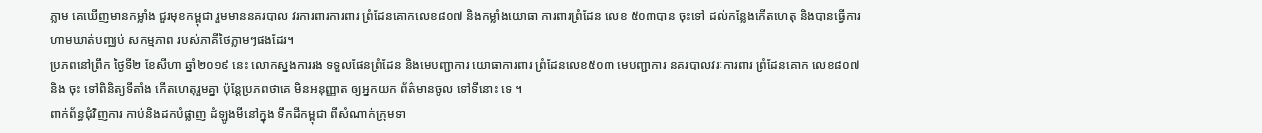ភ្លាម គេឃើញមានកម្លាំង ជួរមុខកម្ពុជា រួមមាននគរបាល វរការពារការពារ ព្រំដែនគោកលេខ៨០៧ និងកម្លាំងយោធា ការពារព្រំដែន លេខ ៥០៣បាន ចុះទៅ ដល់កន្លែងកើតហេតុ និងបានធ្វើការ ហាមឃាត់បញ្ឈប់ សកម្មភាព របស់ភាគីថៃភ្លាមៗផងដែរ។
ប្រភពនៅព្រឹក ថ្ងៃទី២ ខែសីហា ឆ្នាំ២០១៩ នេះ លោកស្នងការរង ទទួលផែនព្រំដែន និងមេបញ្ជាការ យោធាការពារ ព្រំដែនលេខ៥០៣ មេបញ្ជាការ នគរបាលវរៈការពារ ព្រំដែនគោក លេខ៨០៧ និង ចុះ ទៅពិនិត្យទីតាំង កើតហេតុរួមគ្នា ប៉ុន្តែប្រភពថាគេ មិនអនុញ្ញាត ឲ្យអ្នកយក ព័ត៌មានចូល ទៅទីនោះ ទេ ។
ពាក់ព័ន្ធជុំវិញការ កាប់និងដកបំផ្លាញ ដំឡូងមីនៅក្នុង ទឹកដីកម្ពុជា ពីសំណាក់ក្រុមទា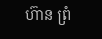ហ៊ាន ព្រំ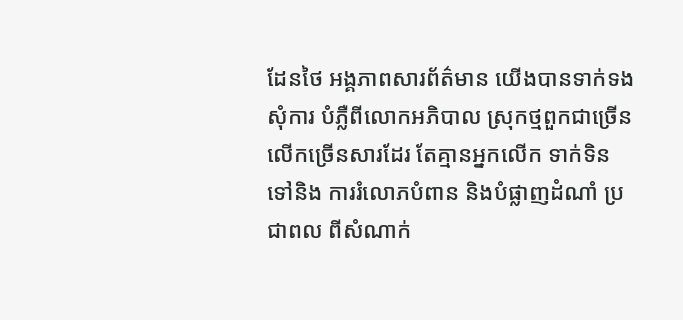ដែនថៃ អង្គភាពសារព័ត៌មាន យើងបានទាក់ទងសុំការ បំភ្លឺពីលោកអភិបាល ស្រុកថ្មពួកជាច្រើន លើកច្រើនសារដែរ តែគ្មានអ្នកលើក ទាក់ទិនទៅនិង ការរំលោភបំពាន និងបំផ្លាញដំណាំ ប្រជាពល ពីសំណាក់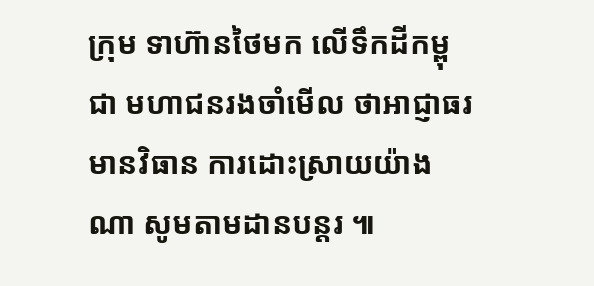ក្រុម ទាហ៊ានថៃមក លើទឹកដីកម្ពុជា មហាជនរងចាំមើល ថាអាជ្ញាធរមានវិធាន ការដោះស្រាយយ៉ាងណា សូមតាមដានបន្តរ ៕